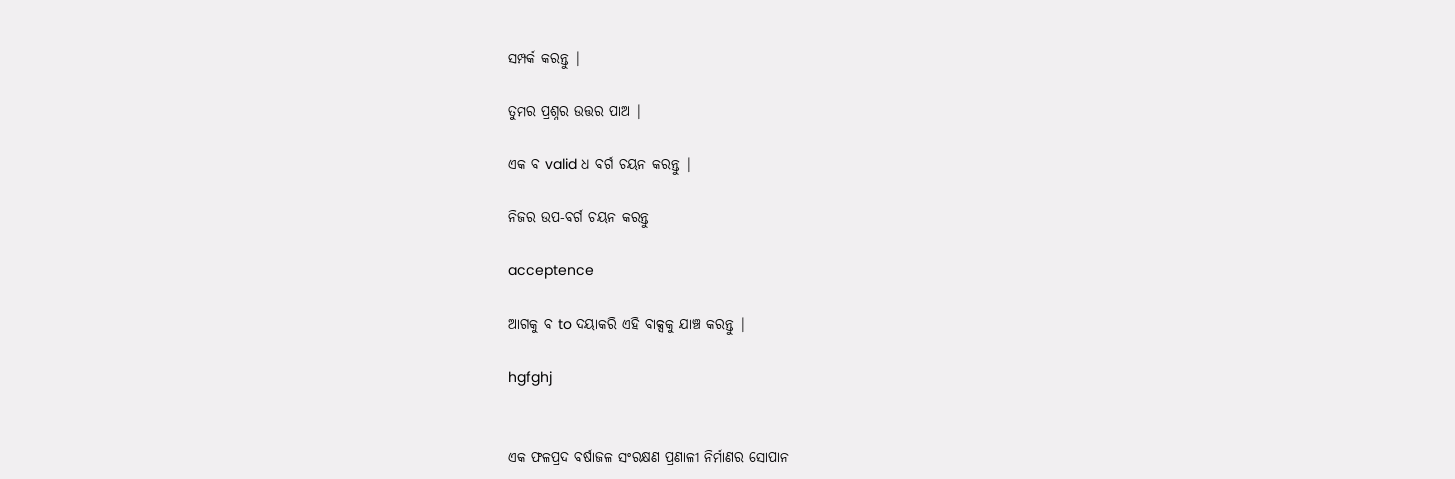ସମ୍ପର୍କ କରନ୍ତୁ |

ତୁମର ପ୍ରଶ୍ନର ଉତ୍ତର ପାଅ |

ଏକ ବ valid ଧ ବର୍ଗ ଚୟନ କରନ୍ତୁ |

ନିଜର ଉପ-ବର୍ଗ ଚୟନ କରନ୍ତୁ

acceptence

ଆଗକୁ ବ to ଦୟାକରି ଏହି ବାକ୍ସକୁ ଯାଞ୍ଚ କରନ୍ତୁ |

hgfghj


ଏକ ଫଳପ୍ରଦ ବର୍ଷାଜଳ ସଂରକ୍ଷଣ ପ୍ରଣାଳୀ ନିର୍ମାଣର ସୋପାନ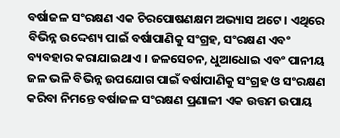ବର୍ଷାଜଳ ସଂରକ୍ଷଣ ଏକ ଚିରପୋଷଣକ୍ଷମ ଅଭ୍ୟାସ ଅଟେ । ଏଥିରେ ବିଭିନ୍ନ ଉଦ୍ଦେଶ୍ୟ ପାଇଁ ବର୍ଷାପାଣିକୁ ସଂଗ୍ରହ, ସଂରକ୍ଷଣ ଏବଂ ବ୍ୟବହାର କରାଯାଇଥାଏ । ଜଳସେଚନ, ଧୁଆଧୋଇ ଏବଂ ପାନୀୟ ଜଳ ଭଳି ବିଭିନ୍ନ ଉପଯୋଗ ପାଇଁ ବର୍ଷାପାଣିକୁ ସଂଗ୍ରହ ଓ ସଂରକ୍ଷଣ କରିବା ନିମନ୍ତେ ବର୍ଷାଜଳ ସଂରକ୍ଷଣ ପ୍ରଣାଳୀ ଏକ ଉତ୍ତମ ଉପାୟ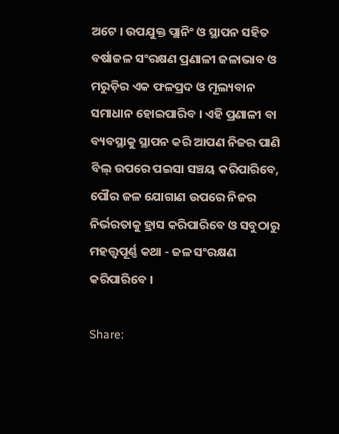ଅଟେ । ଉପଯୁକ୍ତ ପ୍ଲାନିଂ ଓ ସ୍ଥାପନ ସହିତ ବର୍ଷାଜଳ ସଂରକ୍ଷଣ ପ୍ରଣାଳୀ ଜଳାଭାବ ଓ ମରୁଡ଼ିର ଏକ ଫଳପ୍ରଦ ଓ ମୂଲ୍ୟବାନ ସମାଧାନ ହୋଇପାରିବ । ଏହି ପ୍ରଣାଳୀ ବା ବ୍ୟବସ୍ଥାକୁ ସ୍ଥାପନ କରି ଆପଣ ନିଜର ପାଣି ବିଲ୍ ଉପରେ ପଇସା ସଞ୍ଚୟ କରିପାରିବେ, ପୌର ଜଳ ଯୋଗାଣ ଉପରେ ନିଜର ନିର୍ଭରତାକୁ ହ୍ରାସ କରିପାରିବେ ଓ ସବୁଠାରୁ ମହତ୍ତ୍ୱପୂର୍ଣ୍ଣ କଥା - ଜଳ ସଂରକ୍ଷଣ କରିପାରିବେ ।

Share: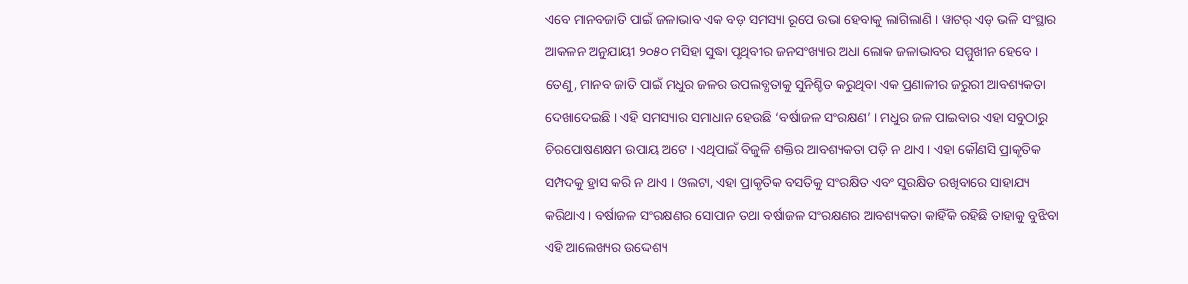ଏବେ ମାନବଜାତି ପାଇଁ ଜଳାଭାବ ଏକ ବଡ଼ ସମସ୍ୟା ରୂପେ ଉଭା ହେବାକୁ ଲାଗିଲାଣି । ୱାଟର୍ ଏଡ୍ ଭଳି ସଂସ୍ଥାର ଆକଳନ ଅନୁଯାୟୀ ୨୦୫୦ ମସିହା ସୁଦ୍ଧା ପୃଥିବୀର ଜନସଂଖ୍ୟାର ଅଧା ଲୋକ ଜଳାଭାବର ସମ୍ମୁଖୀନ ହେବେ । ତେଣୁ, ମାନବ ଜାତି ପାଇଁ ମଧୁର ଜଳର ଉପଲବ୍ଧତାକୁ ସୁନିଶ୍ଚିତ କରୁଥିବା ଏକ ପ୍ରଣାଳୀର ଜରୁରୀ ଆବଶ୍ୟକତା ଦେଖାଦେଇଛି । ଏହି ସମସ୍ୟାର ସମାଧାନ ହେଉଛି ‘ବର୍ଷାଜଳ ସଂରକ୍ଷଣ’ । ମଧୁର ଜଳ ପାଇବାର ଏହା ସବୁଠାରୁ ଚିରପୋଷଣକ୍ଷମ ଉପାୟ ଅଟେ । ଏଥିପାଇଁ ବିଜୁଳି ଶକ୍ତିର ଆବଶ୍ୟକତା ପଡ଼ି ନ ଥାଏ । ଏହା କୌଣସି ପ୍ରାକୃତିକ ସମ୍ପଦକୁ ହ୍ରାସ କରି ନ ଥାଏ । ଓଲଟା, ଏହା ପ୍ରାକୃତିକ ବସତିକୁ ସଂରକ୍ଷିତ ଏବଂ ସୁରକ୍ଷିତ ରଖିବାରେ ସାହାଯ୍ୟ କରିଥାଏ । ବର୍ଷାଜଳ ସଂରକ୍ଷଣର ସୋପାନ ତଥା ବର୍ଷାଜଳ ସଂରକ୍ଷଣର ଆବଶ୍ୟକତା କାହିଁକି ରହିଛି ତାହାକୁ ବୁଝିବା ଏହି ଆଲେଖ୍ୟର ଉଦ୍ଦେଶ୍ୟ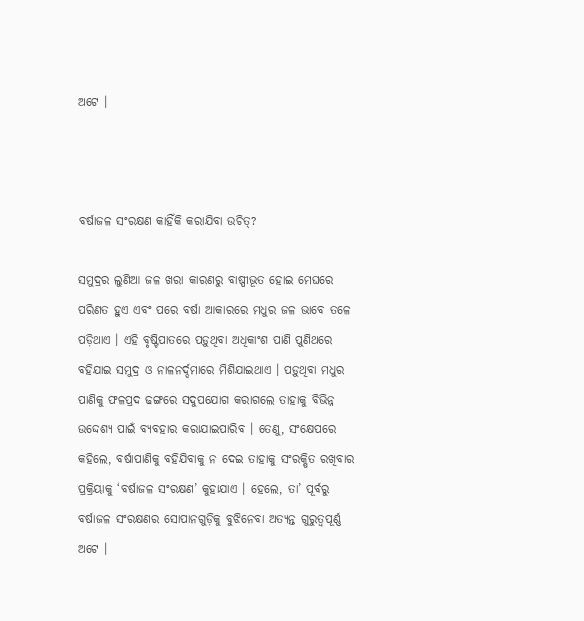ଅଟେ ।



ବର୍ଷାଜଳ ସଂରକ୍ଷଣ କାହିଁକି କରାଯିବା ଉଚିତ୍?

ସମୁଦ୍ରର ଲୁଣିଆ ଜଳ ଖରା କାରଣରୁ ବାଷ୍ପୀଭୂତ ହୋଇ ମେଘରେ ପରିଣତ ହୁଏ ଏବଂ ପରେ ବର୍ଷା ଆକାରରେ ମଧୁର ଜଳ ଭାବେ ତଳେ ପଡ଼ିଥାଏ । ଏହି ବୃଷ୍ଟିପାତରେ ପଡ଼ୁଥିବା ଅଧିକାଂଶ ପାଣି ପୁଣିଥରେ ବହିଯାଇ ସମୁଦ୍ର ଓ ନାଳନର୍ଦ୍ଦମାରେ ମିଶିଯାଇଥାଏ । ପଡ଼ୁଥିବା ମଧୁର ପାଣିକୁ ଫଳପ୍ରଦ ଢଙ୍ଗରେ ସଦୁପଯୋଗ କରାଗଲେ ତାହାକୁ ବିଭିନ୍ନ ଉଦ୍ଦେଶ୍ୟ ପାଇଁ ବ୍ୟବହାର କରାଯାଇପାରିବ । ତେଣୁ, ସଂକ୍ଷେପରେ କହିଲେ, ବର୍ଷାପାଣିକୁ ବହିଯିବାକୁ ନ ଦେଇ ତାହାକୁ ସଂରକ୍ଷିତ ରଖିବାର ପ୍ରକ୍ରିୟାକୁ ‘ବର୍ଷାଜଳ ସଂରକ୍ଷଣ’ କୁହାଯାଏ । ହେଲେ, ତା’ ପୂର୍ବରୁ ବର୍ଷାଜଳ ସଂରକ୍ଷଣର ସୋପାନଗୁଡ଼ିକୁ ବୁଝିନେବା ଅତ୍ୟନ୍ତ ଗୁରୁତ୍ୱପୂର୍ଣ୍ଣ ଅଟେ ।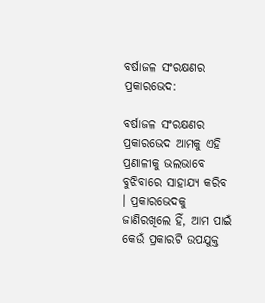ବର୍ଷାଜଳ ସଂରକ୍ଷଣର ପ୍ରକାରଭେଦ:

ବର୍ଷାଜଳ ସଂରକ୍ଷଣର ପ୍ରକାରଭେଦ ଆମକୁ ଏହି ପ୍ରଣାଳୀକୁ ଭଲଭାବେ ବୁଝିବାରେ ସାହାଯ୍ୟ କରିବ । ପ୍ରକାରଭେଦକୁ ଜାଣିରଖିଲେ ହିଁ, ଆମ ପାଇଁ କେଉଁ ପ୍ରକାରଟି ଉପଯୁକ୍ତ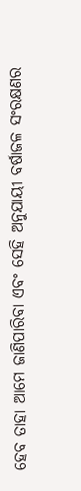ହେବ ତାହା ଆମେ ଜାଣିପାରିବା ଏବଂ ସେହି ଅନୁଯାୟୀ ବର୍ଷାଜଳ ସଂରକ୍ଷଣର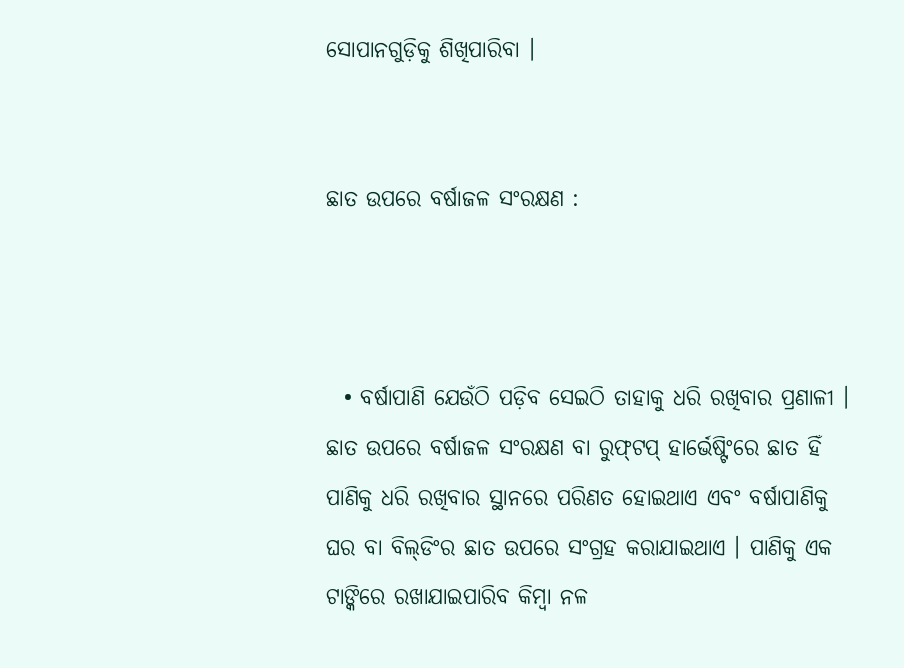ସୋପାନଗୁଡ଼ିକୁ ଶିଖିପାରିବା ।


ଛାତ ଉପରେ ବର୍ଷାଜଳ ସଂରକ୍ଷଣ :



  • ବର୍ଷାପାଣି ଯେଉଁଠି ପଡ଼ିବ ସେଇଠି ତାହାକୁ ଧରି ରଖିବାର ପ୍ରଣାଳୀ । ଛାତ ଉପରେ ବର୍ଷାଜଳ ସଂରକ୍ଷଣ ବା ରୁଫ୍‌‌ଟପ୍ ହାର୍ଭେଷ୍ଟିଂରେ ଛାତ ହିଁ ପାଣିକୁ ଧରି ରଖିବାର ସ୍ଥାନରେ ପରିଣତ ହୋଇଥାଏ ଏବଂ ବର୍ଷାପାଣିକୁ ଘର ବା ବିଲ୍‌‌ଡିଂର ଛାତ ଉପରେ ସଂଗ୍ରହ କରାଯାଇଥାଏ । ପାଣିକୁ ଏକ ଟାଙ୍କିରେ ରଖାଯାଇପାରିବ କିମ୍ବା ନଳ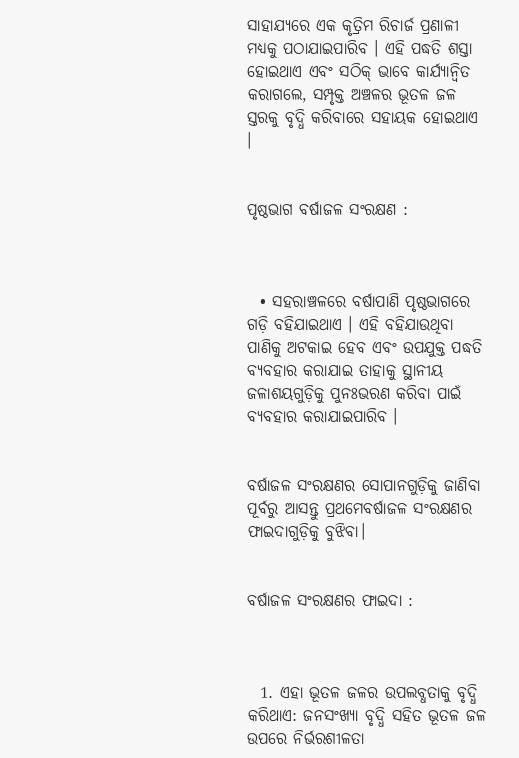ସାହାଯ୍ୟରେ ଏକ କୃତ୍ରିମ ରିଚାର୍ଜ ପ୍ରଣାଳୀ ମଧ୍ୟକୁ ପଠାଯାଇପାରିବ । ଏହି ପଦ୍ଧତି ଶସ୍ତା ହୋଇଥାଏ ଏବଂ ସଠିକ୍ ଭାବେ କାର୍ଯ୍ୟାନ୍ୱିତ କରାଗଲେ, ସମ୍ପୃକ୍ତ ଅଞ୍ଚଳର ଭୂତଳ ଜଳ ସ୍ତରକୁ ବୃଦ୍ଧି କରିବାରେ ସହାୟକ ହୋଇଥାଏ ।


ପୃଷ୍ଠଭାଗ ବର୍ଷାଜଳ ସଂରକ୍ଷଣ :



  • ସହରାଞ୍ଚଳରେ ବର୍ଷାପାଣି ପୃଷ୍ଠଭାଗରେ ଗଡ଼ି ବହିଯାଇଥାଏ । ଏହି ବହିଯାଉଥିବା ପାଣିକୁ ଅଟକାଇ ହେବ ଏବଂ ଉପଯୁକ୍ତ ପଦ୍ଧତି ବ୍ୟବହାର କରାଯାଇ ତାହାକୁ ସ୍ଥାନୀୟ ଜଳାଶୟଗୁଡ଼ିକୁ ପୁନଃଭରଣ କରିବା ପାଇଁ ବ୍ୟବହାର କରାଯାଇପାରିବ ।


ବର୍ଷାଜଳ ସଂରକ୍ଷଣର ସୋପାନଗୁଡ଼ିକୁ ଜାଣିବା ପୂର୍ବରୁ ଆସନ୍ତୁ ପ୍ରଥମେବର୍ଷାଜଳ ସଂରକ୍ଷଣର ଫାଇଦାଗୁଡ଼ିକୁ ବୁଝିବା।


ବର୍ଷାଜଳ ସଂରକ୍ଷଣର ଫାଇଦା :



  1. ଏହା ଭୂତଳ ଜଳର ଉପଲବ୍ଧତାକୁ ବୃଦ୍ଧି କରିଥାଏ: ଜନସଂଖ୍ୟା ବୃଦ୍ଧି ସହିତ ଭୂତଳ ଜଳ ଉପରେ ନିର୍ଭରଶୀଳତା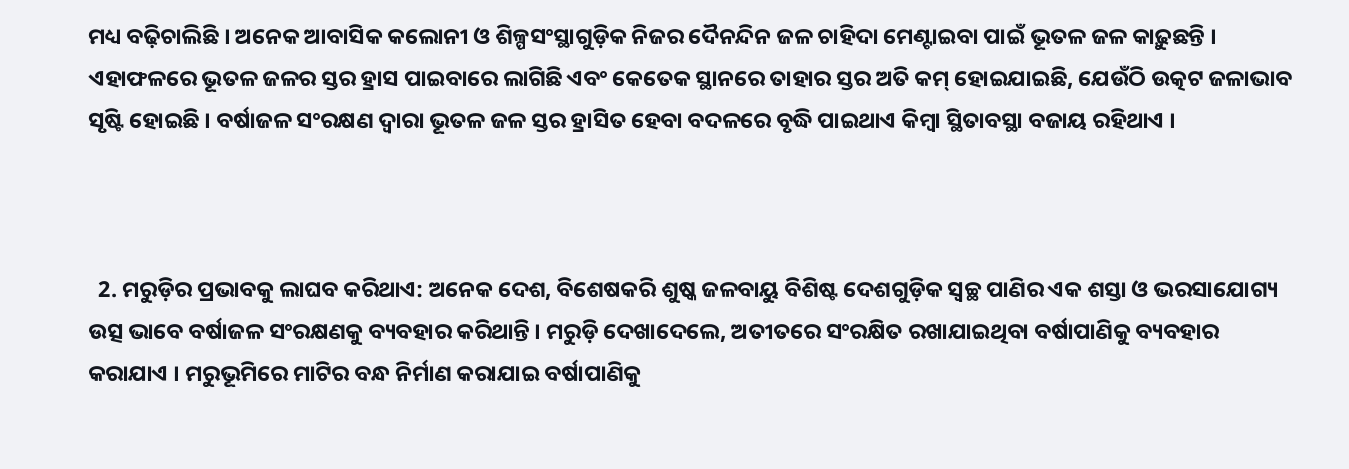ମଧ୍ୟ ବଢ଼ିଚାଲିଛି । ଅନେକ ଆବାସିକ କଲୋନୀ ଓ ଶିଳ୍ପସଂସ୍ଥାଗୁଡ଼ିକ ନିଜର ଦୈନନ୍ଦିନ ଜଳ ଚାହିଦା ମେଣ୍ଟାଇବା ପାଇଁ ଭୂତଳ ଜଳ କାଢ଼ୁଛନ୍ତି । ଏହାଫଳରେ ଭୂତଳ ଜଳର ସ୍ତର ହ୍ରାସ ପାଇବାରେ ଲାଗିଛି ଏବଂ କେତେକ ସ୍ଥାନରେ ତାହାର ସ୍ତର ଅତି କମ୍‌‌ ହୋଇଯାଇଛି, ଯେଉଁଠି ଉତ୍କଟ ଜଳାଭାବ ସୃଷ୍ଟି ହୋଇଛି । ବର୍ଷାଜଳ ସଂରକ୍ଷଣ ଦ୍ୱାରା ଭୂତଳ ଜଳ ସ୍ତର ହ୍ରାସିତ ହେବା ବଦଳରେ ବୃଦ୍ଧି ପାଇଥାଏ କିମ୍ବା ସ୍ଥିତାବସ୍ଥା ବଜାୟ ରହିଥାଏ ।



  2. ମରୁଡ଼ିର ପ୍ରଭାବକୁ ଲାଘବ କରିଥାଏ: ଅନେକ ଦେଶ, ବିଶେଷକରି ଶୁଷ୍କ ଜଳବାୟୁ ବିଶିଷ୍ଟ ଦେଶଗୁଡ଼ିକ ସ୍ୱଚ୍ଛ ପାଣିର ଏକ ଶସ୍ତା ଓ ଭରସାଯୋଗ୍ୟ ଉତ୍ସ ଭାବେ ବର୍ଷାଜଳ ସଂରକ୍ଷଣକୁ ବ୍ୟବହାର କରିଥାନ୍ତି । ମରୁଡ଼ି ଦେଖାଦେଲେ, ଅତୀତରେ ସଂରକ୍ଷିତ ରଖାଯାଇଥିବା ବର୍ଷାପାଣିକୁ ବ୍ୟବହାର କରାଯାଏ । ମରୁଭୂମିରେ ମାଟିର ବନ୍ଧ ନିର୍ମାଣ କରାଯାଇ ବର୍ଷାପାଣିକୁ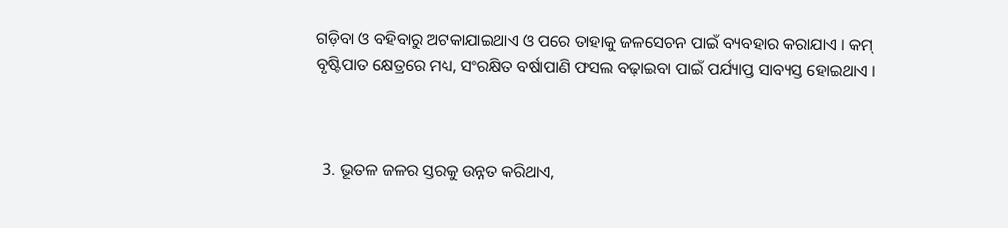ଗଡ଼ିବା ଓ ବହିବାରୁ ଅଟକାଯାଇଥାଏ ଓ ପରେ ତାହାକୁ ଜଳସେଚନ ପାଇଁ ବ୍ୟବହାର କରାଯାଏ । କମ୍ ବୃଷ୍ଟିପାତ କ୍ଷେତ୍ରରେ ମଧ୍ୟ, ସଂରକ୍ଷିତ ବର୍ଷାପାଣି ଫସଲ ବଢ଼ାଇବା ପାଇଁ ପର୍ଯ୍ୟାପ୍ତ ସାବ୍ୟସ୍ତ ହୋଇଥାଏ ।



  3. ଭୂତଳ ଜଳର ସ୍ତରକୁ ଉନ୍ନତ କରିଥାଏ,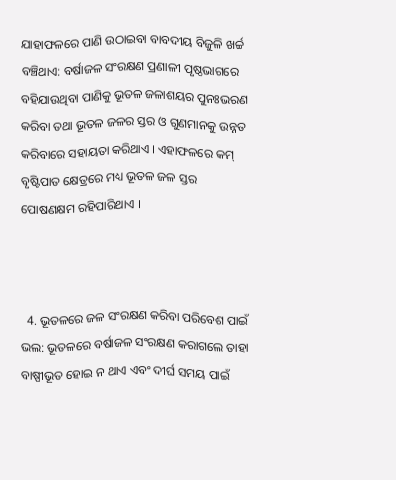ଯାହାଫଳରେ ପାଣି ଉଠାଇବା ବାବଦୀୟ ବିଜୁଳି ଖର୍ଚ୍ଚ ବଞ୍ଚିଥାଏ: ବର୍ଷାଜଳ ସଂରକ୍ଷଣ ପ୍ରଣାଳୀ ପୃଷ୍ଠଭାଗରେ ବହିଯାଉଥିବା ପାଣିକୁ ଭୂତଳ ଜଳାଶୟର ପୁନଃଭରଣ କରିବା ତଥା ଭୂତଳ ଜଳର ସ୍ତର ଓ ଗୁଣମାନକୁ ଉନ୍ନତ କରିବାରେ ସହାୟତା କରିଥାଏ । ଏହାଫଳରେ କମ୍ ବୃଷ୍ଟିପାତ କ୍ଷେତ୍ରରେ ମଧ୍ୟ ଭୂତଳ ଜଳ ସ୍ତର ପୋଷଣକ୍ଷମ ରହିପାରିଥାଏ ।



  4. ଭୂତଳରେ ଜଳ ସଂରକ୍ଷଣ କରିବା ପରିବେଶ ପାଇଁ ଭଲ: ଭୂତଳରେ ବର୍ଷାଜଳ ସଂରକ୍ଷଣ କରାଗଲେ ତାହା ବାଷ୍ପୀଭୂତ ହୋଇ ନ ଥାଏ ଏବଂ ଦୀର୍ଘ ସମୟ ପାଇଁ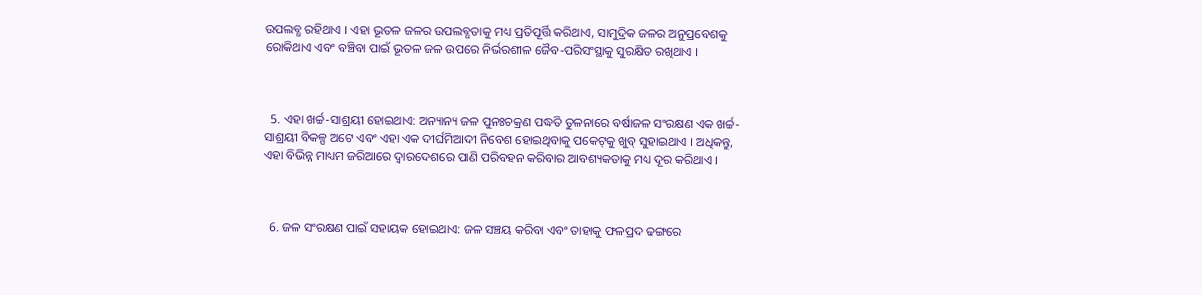ଉପଲବ୍ଧ ରହିଥାଏ । ଏହା ଭୂତଳ ଜଳର ଉପଲବ୍ଧତାକୁ ମଧ୍ୟ ପ୍ରତିପୂର୍ତ୍ତି କରିଥାଏ, ସାମୁଦ୍ରିକ ଜଳର ଅନୁପ୍ରବେଶକୁ ରୋକିଥାଏ ଏବଂ ବଞ୍ଚିବା ପାଇଁ ଭୂତଳ ଜଳ ଉପରେ ନିର୍ଭରଶୀଳ ଜୈବ-ପରିସଂସ୍ଥାକୁ ସୁରକ୍ଷିତ ରଖିଥାଏ ।



  5. ଏହା ଖର୍ଚ୍ଚ-ସାଶ୍ରୟୀ ହୋଇଥାଏ: ଅନ୍ୟାନ୍ୟ ଜଳ ପୁନଃଚକ୍ରଣ ପଦ୍ଧତି ତୁଳନାରେ ବର୍ଷାଜଳ ସଂରକ୍ଷଣ ଏକ ଖର୍ଚ୍ଚ-ସାଶ୍ରୟୀ ବିକଳ୍ପ ଅଟେ ଏବଂ ଏହା ଏକ ଦୀର୍ଘମିଆଦୀ ନିବେଶ ହୋଇଥିବାକୁ ପକେଟ୍‌‌କୁ ଖୁବ୍ ସୁହାଇଥାଏ । ଅଧିକନ୍ତୁ, ଏହା ବିଭିନ୍ନ ମାଧ୍ୟମ ଜରିଆରେ ଦ୍ୱାରଦେଶରେ ପାଣି ପରିବହନ କରିବାର ଆବଶ୍ୟକତାକୁ ମଧ୍ୟ ଦୂର କରିଥାଏ ।



  6. ଜଳ ସଂରକ୍ଷଣ ପାଇଁ ସହାୟକ ହୋଇଥାଏ: ଜଳ ସଞ୍ଚୟ କରିବା ଏବଂ ତାହାକୁ ଫଳପ୍ରଦ ଢଙ୍ଗରେ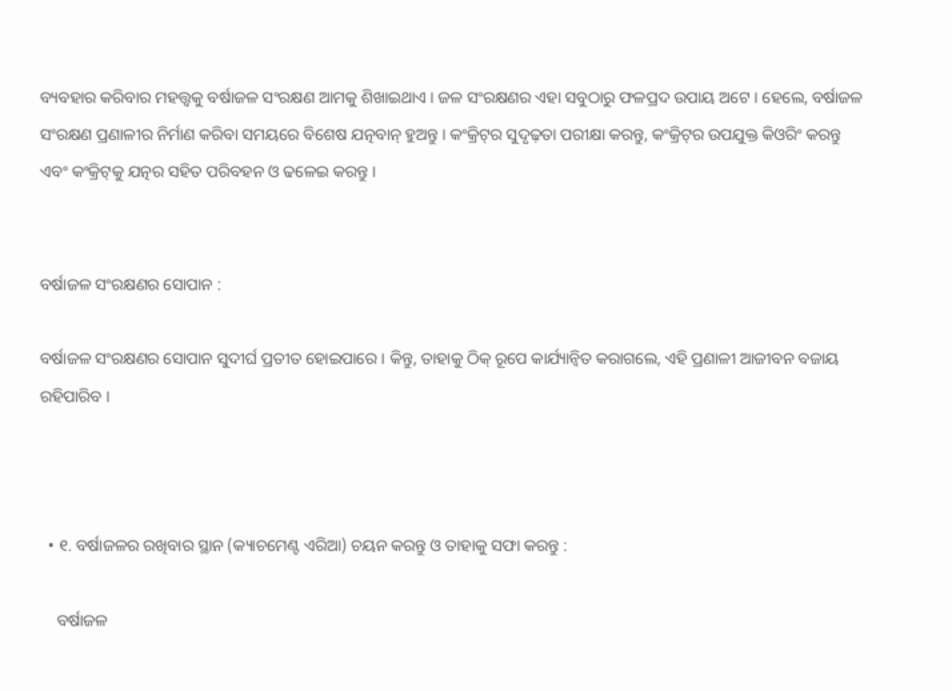ବ୍ୟବହାର କରିବାର ମହତ୍ତ୍ୱକୁ ବର୍ଷାଜଳ ସଂରକ୍ଷଣ ଆମକୁ ଶିଖାଇଥାଏ । ଜଳ ସଂରକ୍ଷଣର ଏହା ସବୁଠାରୁ ଫଳପ୍ରଦ ଉପାୟ ଅଟେ । ହେଲେ, ବର୍ଷାଜଳ ସଂରକ୍ଷଣ ପ୍ରଣାଳୀର ନିର୍ମାଣ କରିବା ସମୟରେ ବିଶେଷ ଯତ୍ନବାନ୍ ହୁଅନ୍ତୁ । କଂକ୍ରିଟ୍‌‌ର ସୁଦୃଢ଼ତା ପରୀକ୍ଷା କରନ୍ତୁ, କଂକ୍ରିଟ୍‌‌ର ଉପଯୁକ୍ତ କିଓରିଂ କରନ୍ତୁ ଏବଂ କଂକ୍ରିଟ୍‌‌କୁ ଯତ୍ନର ସହିତ ପରିବହନ ଓ ଢଳେଇ କରନ୍ତୁ ।


ବର୍ଷାଜଳ ସଂରକ୍ଷଣର ସୋପାନ :

ବର୍ଷାଜଳ ସଂରକ୍ଷଣର ସୋପାନ ସୁଦୀର୍ଘ ପ୍ରତୀତ ହୋଇପାରେ । କିନ୍ତୁ, ତାହାକୁ ଠିକ୍ ରୂପେ କାର୍ଯ୍ୟାନ୍ୱିତ କରାଗଲେ, ଏହି ପ୍ରଣାଳୀ ଆଜୀବନ ବଜାୟ ରହିପାରିବ ।



  • ୧. ବର୍ଷାଜଳର ରଖିବାର ସ୍ଥାନ (କ୍ୟାଚମେଣ୍ଟ ଏରିଆ) ଚୟନ କରନ୍ତୁ ଓ ତାହାକୁ ସଫା କରନ୍ତୁ :

    ବର୍ଷାଜଳ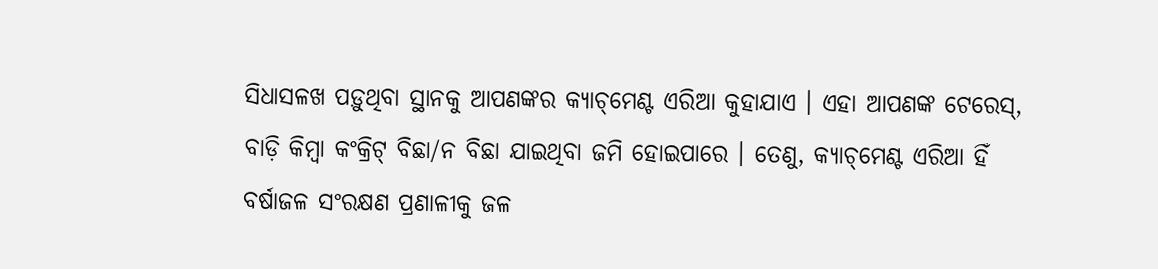ସିଧାସଳଖ ପଡ଼ୁଥିବା ସ୍ଥାନକୁ ଆପଣଙ୍କର କ୍ୟାଚ୍‌‌ମେଣ୍ଟ ଏରିଆ କୁହାଯାଏ । ଏହା ଆପଣଙ୍କ ଟେରେସ୍, ବାଡ଼ି କିମ୍ବା କଂକ୍ରିଟ୍ ବିଛା/ନ ବିଛା ଯାଇଥିବା ଜମି ହୋଇପାରେ । ତେଣୁ, କ୍ୟାଚ୍‌‌ମେଣ୍ଟ ଏରିଆ ହିଁ ବର୍ଷାଜଳ ସଂରକ୍ଷଣ ପ୍ରଣାଳୀକୁ ଜଳ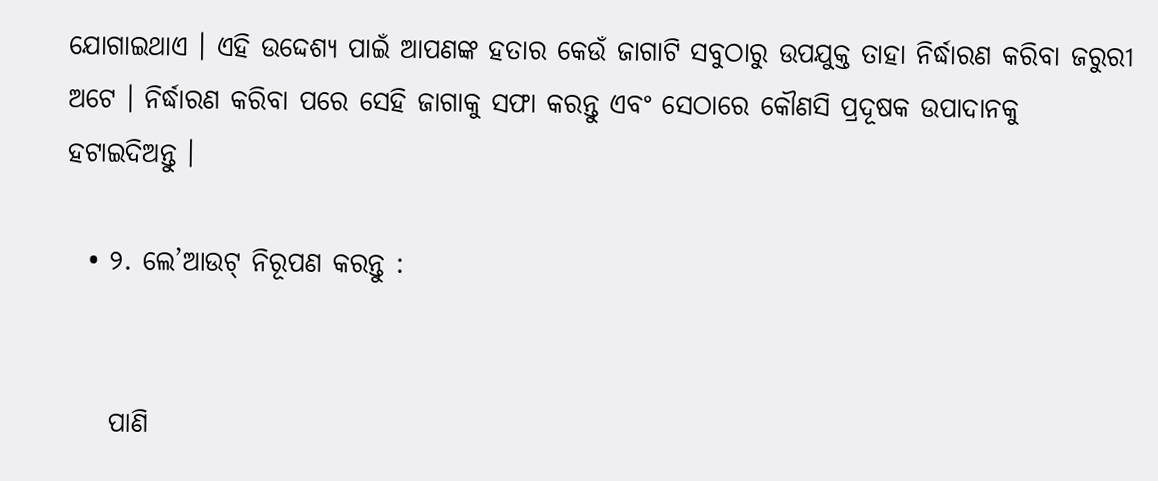ଯୋଗାଇଥାଏ । ଏହି ଉଦ୍ଦେଶ୍ୟ ପାଇଁ ଆପଣଙ୍କ ହତାର କେଉଁ ଜାଗାଟି ସବୁଠାରୁ ଉପଯୁକ୍ତ ତାହା ନିର୍ଦ୍ଧାରଣ କରିବା ଜରୁରୀ ଅଟେ । ନିର୍ଦ୍ଧାରଣ କରିବା ପରେ ସେହି ଜାଗାକୁ ସଫା କରନ୍ତୁ ଏବଂ ସେଠାରେ କୌଣସି ପ୍ରଦୂଷକ ଉପାଦାନକୁ ହଟାଇଦିଅନ୍ତୁ ।

  • ୨. ଲେ’ଆଉଟ୍ ନିରୂପଣ କରନ୍ତୁ :


    ପାଣି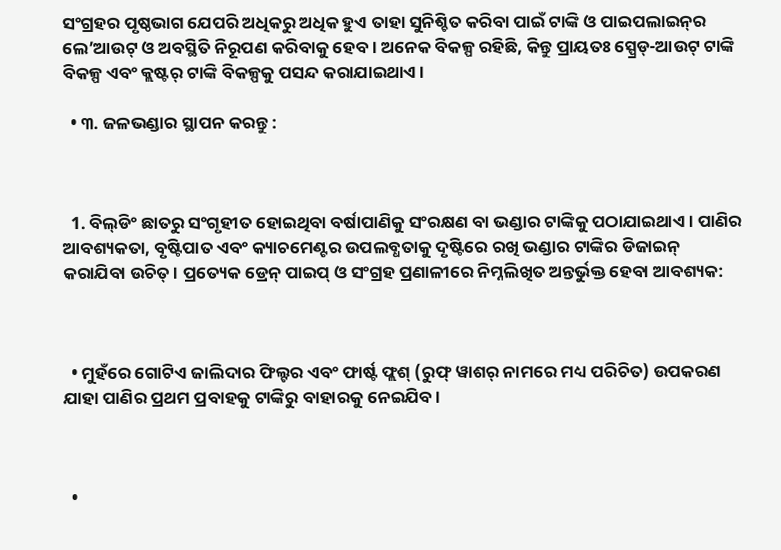ସଂଗ୍ରହର ପୃଷ୍ଠଭାଗ ଯେପରି ଅଧିକରୁ ଅଧିକ ହୁଏ ତାହା ସୁନିଶ୍ଚିତ କରିବା ପାଇଁ ଟାଙ୍କି ଓ ପାଇପଲାଇନ୍‌‌ର ଲେ’ଆଉଟ୍ ଓ ଅବସ୍ଥିତି ନିରୂପଣ କରିବାକୁ ହେବ । ଅନେକ ବିକଳ୍ପ ରହିଛି, କିନ୍ତୁ ପ୍ରାୟତଃ ସ୍ପ୍ରେଡ୍-ଆଉଟ୍ ଟାଙ୍କି ବିକଳ୍ପ ଏବଂ କ୍ଲଷ୍ଟର୍ ଟାଙ୍କି ବିକଳ୍ପକୁ ପସନ୍ଦ କରାଯାଇଥାଏ ।

  • ୩. ଜଳଭଣ୍ଡାର ସ୍ଥାପନ କରନ୍ତୁ :



  1. ବିଲ୍‌‌ଡିଂ ଛାତରୁ ସଂଗୃହୀତ ହୋଇଥିବା ବର୍ଷାପାଣିକୁ ସଂରକ୍ଷଣ ବା ଭଣ୍ଡାର ଟାଙ୍କିକୁ ପଠାଯାଇଥାଏ । ପାଣିର ଆବଶ୍ୟକତା, ବୃଷ୍ଟିପାତ ଏବଂ କ୍ୟାଚମେଣ୍ଟର ଉପଲବ୍ଧତାକୁ ଦୃଷ୍ଟିରେ ରଖି ଭଣ୍ଡାର ଟାଙ୍କିର ଡିଜାଇନ୍ କରାଯିବା ଉଚିତ୍ । ପ୍ରତ୍ୟେକ ଡ୍ରେନ୍ ପାଇପ୍ ଓ ସଂଗ୍ରହ ପ୍ରଣାଳୀରେ ନିମ୍ନଲିଖିତ ଅନ୍ତର୍ଭୁକ୍ତ ହେବା ଆବଶ୍ୟକ:



  • ମୁହଁରେ ଗୋଟିଏ ଜାଲିଦାର ଫିଲ୍ଟର ଏବଂ ଫାର୍ଷ୍ଟ ଫ୍ଲଶ୍ (ରୁଫ୍ ୱାଶର୍ ନାମରେ ମଧ୍ୟ ପରିଚିତ) ଉପକରଣ ଯାହା ପାଣିର ପ୍ରଥମ ପ୍ରବାହକୁ ଟାଙ୍କିରୁ ବାହାରକୁ ନେଇଯିବ ।



  •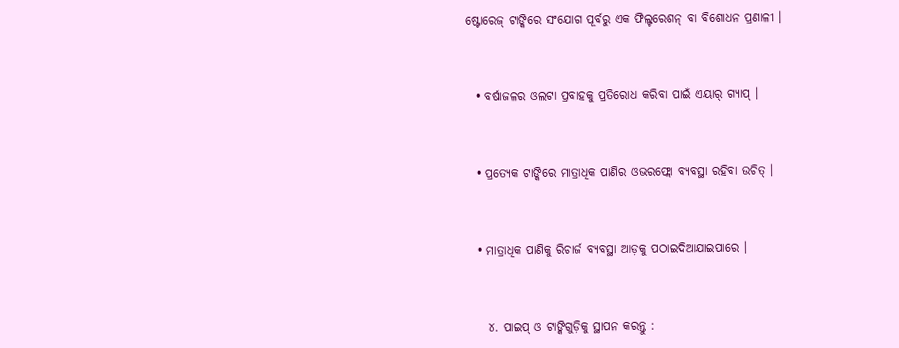ଷ୍ଟୋରେଜ୍ ଟାଙ୍କିରେ ସଂଯୋଗ ପୂର୍ବରୁ ଏକ ଫିଲ୍ଟରେଶନ୍ ବା ବିଶୋଧନ ପ୍ରଣାଳୀ ।



  • ବର୍ଷାଜଳର ଓଲଟା ପ୍ରବାହକୁ ପ୍ରତିରୋଧ କରିବା ପାଇଁ ଏୟାର୍ ଗ୍ୟାପ୍ ।



  • ପ୍ରତ୍ୟେକ ଟାଙ୍କିରେ ମାତ୍ରାଧିକ ପାଣିର ଓଭରଫ୍ଲୋ ବ୍ୟବସ୍ଥା ରହିବା ଉଚିତ୍ ।



  • ମାତ୍ରାଧିକ ପାଣିକୁ ରିଚାର୍ଜ ବ୍ୟବସ୍ଥା ଆଡ଼କୁ ପଠାଇଦିଆଯାଇପାରେ ।



    ୪. ପାଇପ୍ ଓ ଟାଙ୍କିଗୁଡ଼ିକୁ ସ୍ଥାପନ କରନ୍ତୁ :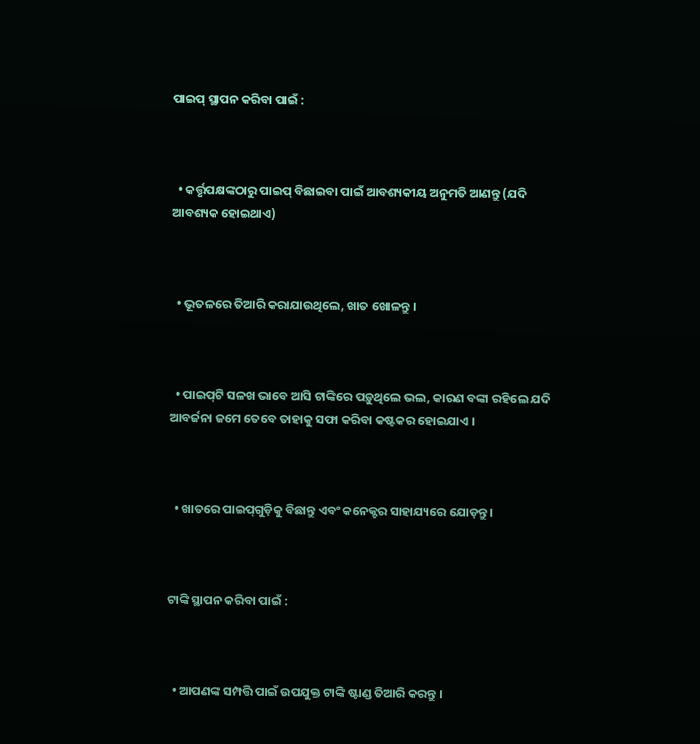ପାଇପ୍ ସ୍ଥାପନ କରିବା ପାଇଁ :



  • କର୍ତ୍ତୃପକ୍ଷଙ୍କଠାରୁ ପାଇପ୍ ବିଛାଇବା ପାଇଁ ଆବଶ୍ୟକୀୟ ଅନୁମତି ଆଣନ୍ତୁ (ଯଦି ଆବଶ୍ୟକ ହୋଇଥାଏ)



  • ଭୂତଳରେ ତିଆରି କରାଯାଉଥିଲେ, ଖାତ ଖୋଳନ୍ତୁ ।



  • ପାଇପ୍‌‌ଟି ସଳଖ ଭାବେ ଆସି ଟାଙ୍କିରେ ପଡ଼ୁଥିଲେ ଭଲ, କାରଣ ବଙ୍କା ରହିଲେ ଯଦି ଆବର୍ଜନା ଜମେ ତେବେ ତାହାକୁ ସଫା କରିବା କଷ୍ଟକର ହୋଇଯାଏ ।



  • ଖାତରେ ପାଇପ୍‌‌ଗୁଡ଼ିକୁ ବିଛାନ୍ତୁ ଏବଂ କନେକ୍ଟର ସାହାଯ୍ୟରେ ଯୋଡ଼ନ୍ତୁ ।



ଟାଙ୍କି ସ୍ଥାପନ କରିବା ପାଇଁ :



  • ଆପଣଙ୍କ ସମ୍ପତ୍ତି ପାଇଁ ଉପଯୁକ୍ତ ଟାଙ୍କି ଷ୍ଟାଣ୍ଡ ତିଆରି କରନ୍ତୁ ।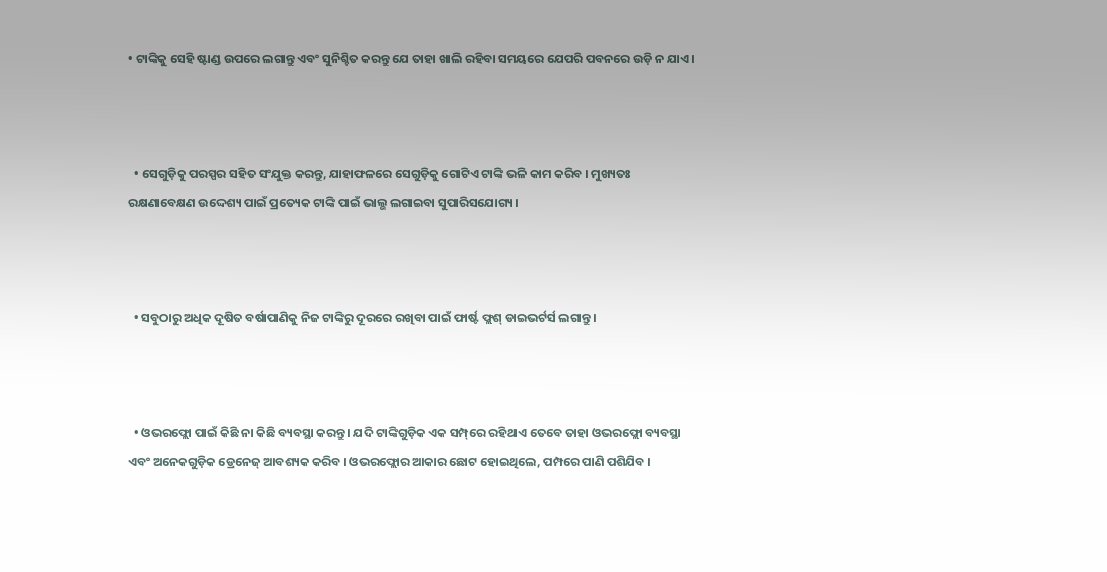• ଟାଙ୍କିକୁ ସେହି ଷ୍ଟାଣ୍ଡ ଉପରେ ଲଗାନ୍ତୁ ଏବଂ ସୁନିଶ୍ଚିତ କରନ୍ତୁ ଯେ ତାହା ଖାଲି ରହିବା ସମୟରେ ଯେପରି ପବନରେ ଉଡ଼ି ନ ଯାଏ ।



  • ସେଗୁଡ଼ିକୁ ପରସ୍ପର ସହିତ ସଂଯୁକ୍ତ କରନ୍ତୁ, ଯାହାଫଳରେ ସେଗୁଡ଼ିକୁ ଗୋଟିଏ ଟାଙ୍କି ଭଳି କାମ କରିବ । ମୁଖ୍ୟତଃ ରକ୍ଷଣାବେକ୍ଷଣ ଉଦ୍ଦେଶ୍ୟ ପାଇଁ ପ୍ରତ୍ୟେକ ଟାଙ୍କି ପାଇଁ ଭାଲ୍ଭ ଲଗାଇବା ସୁପାରିସଯୋଗ୍ୟ ।



  • ସବୁଠାରୁ ଅଧିକ ଦୂଷିତ ବର୍ଷାପାଣିକୁ ନିଜ ଟାଙ୍କିରୁ ଦୂରରେ ରଖିବା ପାଇଁ ଫାର୍ଷ୍ଟ ଫ୍ଲଶ୍ ଡାଇଭର୍ଟର୍ସ ଲଗାନ୍ତୁ ।



  • ଓଭରଫ୍ଲୋ ପାଇଁ କିଛି ନା କିଛି ବ୍ୟବସ୍ଥା କରନ୍ତୁ । ଯଦି ଟାଙ୍କିଗୁଡ଼ିକ ଏକ ସମ୍ପ୍‌‌ରେ ରହିଥାଏ ତେବେ ତାହା ଓଭରଫ୍ଲୋ ବ୍ୟବସ୍ଥା ଏବଂ ଅନେକଗୁଡ଼ିକ ଡ୍ରେନେଜ୍ ଆବଶ୍ୟକ କରିବ । ଓଭରଫ୍ଲୋର ଆକାର ଛୋଟ ହୋଇଥିଲେ, ପମ୍ପରେ ପାଣି ପଶିଯିବ ।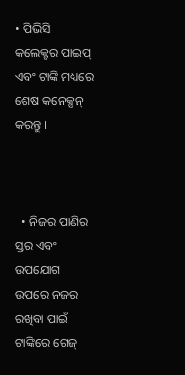• ପିଭିସି କଲେକ୍ଟର ପାଇପ୍ ଏବଂ ଟାଙ୍କି ମଧ୍ୟରେ ଶେଷ କନେକ୍ସନ୍ କରନ୍ତୁ ।



  • ନିଜର ପାଣିର ସ୍ତର ଏବଂ ଉପଯୋଗ ଉପରେ ନଜର ରଖିବା ପାଇଁ ଟାଙ୍କିରେ ଗେଜ୍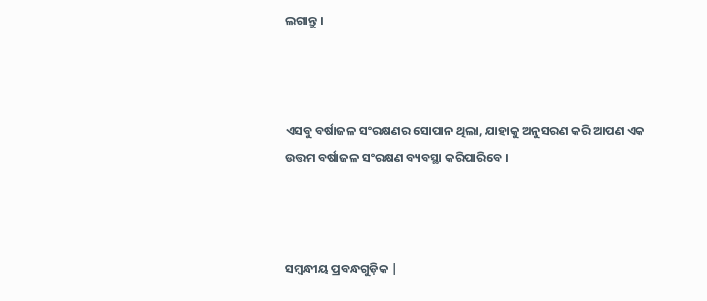ଲଗାନ୍ତୁ ।



ଏସବୁ ବର୍ଷାଜଳ ସଂରକ୍ଷଣର ସୋପାନ ଥିଲା, ଯାହାକୁ ଅନୁସରଣ କରି ଆପଣ ଏକ ଉତ୍ତମ ବର୍ଷାଜଳ ସଂରକ୍ଷଣ ବ୍ୟବସ୍ଥା କରିପାରିବେ ।



ସମ୍ବନ୍ଧୀୟ ପ୍ରବନ୍ଧଗୁଡ଼ିକ |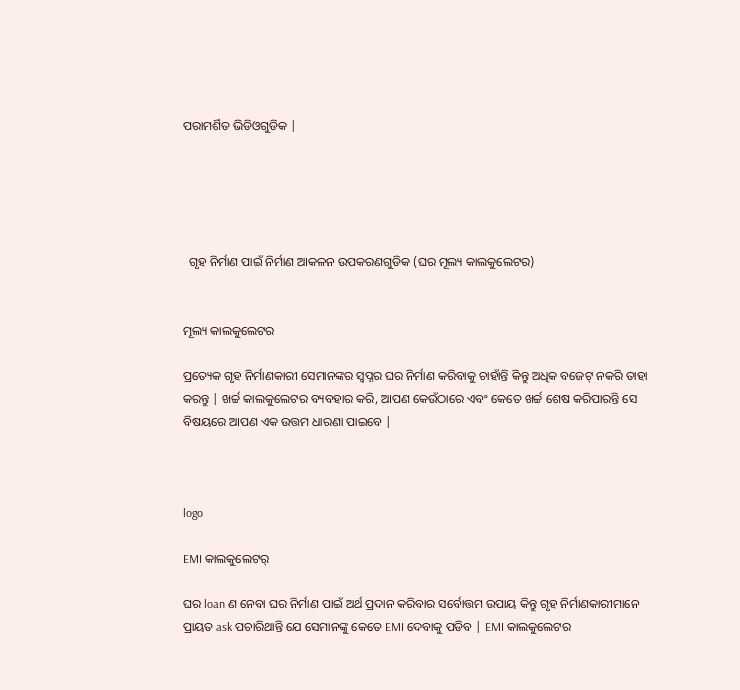ପରାମର୍ଶିତ ଭିଡିଓଗୁଡିକ |





  ଗୃହ ନିର୍ମାଣ ପାଇଁ ନିର୍ମାଣ ଆକଳନ ଉପକରଣଗୁଡିକ (ଘର ମୂଲ୍ୟ କାଲକୁଲେଟର)


ମୂଲ୍ୟ କାଲକୁଲେଟର

ପ୍ରତ୍ୟେକ ଗୃହ ନିର୍ମାଣକାରୀ ସେମାନଙ୍କର ସ୍ୱପ୍ନର ଘର ନିର୍ମାଣ କରିବାକୁ ଚାହାଁନ୍ତି କିନ୍ତୁ ଅଧିକ ବଜେଟ୍ ନକରି ତାହା କରନ୍ତୁ | ଖର୍ଚ୍ଚ କାଲକୁଲେଟର ବ୍ୟବହାର କରି, ଆପଣ କେଉଁଠାରେ ଏବଂ କେତେ ଖର୍ଚ୍ଚ ଶେଷ କରିପାରନ୍ତି ସେ ବିଷୟରେ ଆପଣ ଏକ ଉତ୍ତମ ଧାରଣା ପାଇବେ |



logo

EMI କାଲକୁଲେଟର୍

ଘର loan ଣ ନେବା ଘର ନିର୍ମାଣ ପାଇଁ ଅର୍ଥ ପ୍ରଦାନ କରିବାର ସର୍ବୋତ୍ତମ ଉପାୟ କିନ୍ତୁ ଗୃହ ନିର୍ମାଣକାରୀମାନେ ପ୍ରାୟତ ask ପଚାରିଥାନ୍ତି ଯେ ସେମାନଙ୍କୁ କେତେ EMI ଦେବାକୁ ପଡିବ | EMI କାଲକୁଲେଟର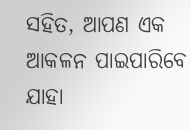ସହିତ, ଆପଣ ଏକ ଆକଳନ ପାଇପାରିବେ ଯାହା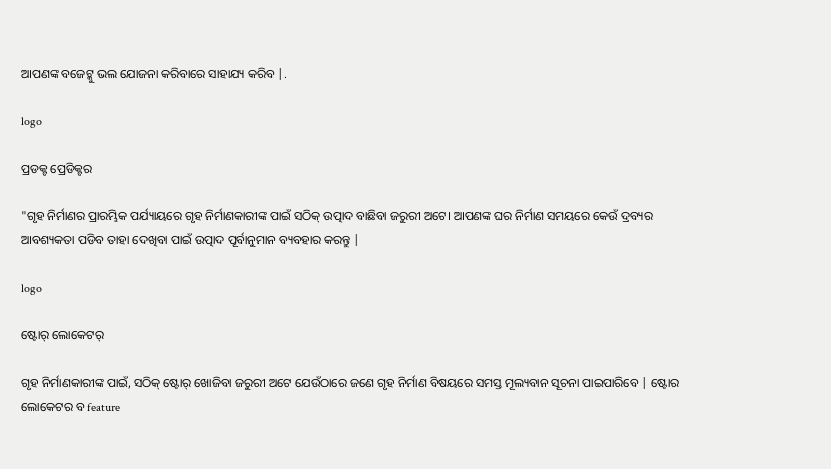ଆପଣଙ୍କ ବଜେଟ୍କୁ ଭଲ ଯୋଜନା କରିବାରେ ସାହାଯ୍ୟ କରିବ |.

logo

ପ୍ରଡକ୍ଟ ପ୍ରେଡିକ୍ଟର

"ଗୃହ ନିର୍ମାଣର ପ୍ରାରମ୍ଭିକ ପର୍ଯ୍ୟାୟରେ ଗୃହ ନିର୍ମାଣକାରୀଙ୍କ ପାଇଁ ସଠିକ୍ ଉତ୍ପାଦ ବାଛିବା ଜରୁରୀ ଅଟେ। ଆପଣଙ୍କ ଘର ନିର୍ମାଣ ସମୟରେ କେଉଁ ଦ୍ରବ୍ୟର ଆବଶ୍ୟକତା ପଡିବ ତାହା ଦେଖିବା ପାଇଁ ଉତ୍ପାଦ ପୂର୍ବାନୁମାନ ବ୍ୟବହାର କରନ୍ତୁ |

logo

ଷ୍ଟୋର୍ ଲୋକେଟର୍

ଗୃହ ନିର୍ମାଣକାରୀଙ୍କ ପାଇଁ, ସଠିକ୍ ଷ୍ଟୋର୍‌ ଖୋଜିବା ଜରୁରୀ ଅଟେ ଯେଉଁଠାରେ ଜଣେ ଗୃହ ନିର୍ମାଣ ବିଷୟରେ ସମସ୍ତ ମୂଲ୍ୟବାନ ସୂଚନା ପାଇପାରିବେ | ଷ୍ଟୋର ଲୋକେଟର ବ feature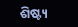ଶିଷ୍ଟ୍ୟ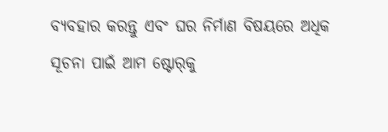ବ୍ୟବହାର କରନ୍ତୁ ଏବଂ ଘର ନିର୍ମାଣ ବିଷୟରେ ଅଧିକ ସୂଚନା ପାଇଁ ଆମ ଷ୍ଟୋର୍‌କୁ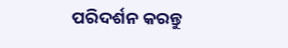ପରିଦର୍ଶନ କରନ୍ତୁ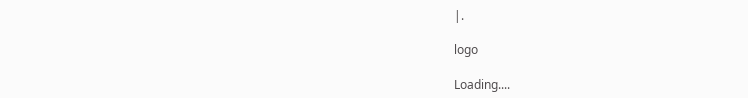|.

logo

Loading....